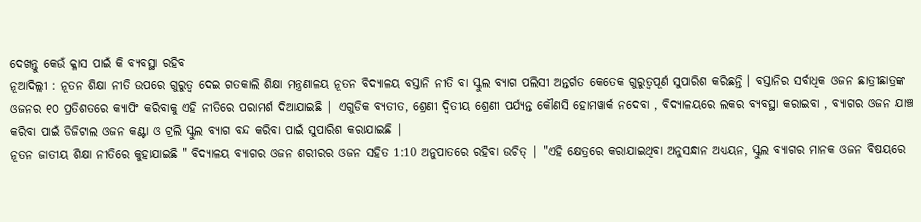ଦେଖନ୍ତୁ କେଉଁ କ୍ଳାସ ପାଇଁ କି ବ୍ୟବସ୍ଥା ରହିବ
ନୂଆଦିଲ୍ଲୀ : ନୂତନ ଶିକ୍ଷା ନୀତି ଉପରେ ଗୁରୁତ୍ୱ ଦେଇ ଗତକାଲି ଶିକ୍ଷା ମନ୍ତ୍ରଣାଳୟ ନୂତନ ବିଦ୍ୟାଳୟ ବସ୍ତାନି ନୀତି ବା ସ୍କୁଲ ବ୍ୟାଗ ପଲିସୀ ଅନ୍ତର୍ଗତ କେତେକ ଗୁରୁତ୍ୱପୂର୍ଣ ସୁପାରିଶ କରିଛନ୍ତି । ବସ୍ତାନିର ସର୍ବାଧିକ ଓଜନ ଛାତ୍ରୀଛାତ୍ରଙ୍କ ଓଜନର ୧୦ ପ୍ରତିଶତରେ କ୍ୟାପିଂ କରିବାକୁ ଏହି ନୀତିରେ ପରାମର୍ଶ ଦିଆଯାଇଛି | ଏଗୁଡିକ ବ୍ୟତୀତ, ଶ୍ରେଣୀ ଦ୍ଵିତୀୟ ଶ୍ରେଣୀ ପର୍ଯ୍ୟନ୍ତ କୌଣସି ହୋମୱାର୍କ ନଦେବା , ବିଦ୍ୟାଳୟରେ ଲକର ବ୍ୟବସ୍ଥା କରାଇବା , ବ୍ୟାଗର ଓଜନ ଯାଞ୍ଚ କରିବା ପାଇଁ ଡିଜିଟାଲ ଓଜନ କଣ୍ଟା ଓ ଟ୍ରଲି ସ୍କୁଲ ବ୍ୟାଗ ବନ୍ଦ କରିବା ପାଇଁ ସୁପାରିଶ କରାଯାଇଛି |
ନୂତନ ଜାତୀୟ ଶିକ୍ଷା ନୀତିରେ କୁହାଯାଇଛି " ବିଦ୍ୟାଳୟ ବ୍ୟାଗର ଓଜନ ଶରୀରର ଓଜନ ସହିତ 1:10 ଅନୁପାତରେ ରହିବା ଉଚିତ୍ | "ଏହି କ୍ଷେତ୍ରରେ କରାଯାଇଥିବା ଅନୁସନ୍ଧାନ ଅଧ୍ୟୟନ, ସ୍କୁଲ ବ୍ୟାଗର ମାନକ ଓଜନ ବିଷୟରେ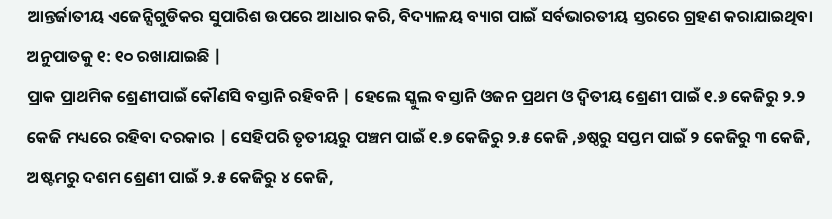ଆନ୍ତର୍ଜାତୀୟ ଏଜେନ୍ସିଗୁଡିକର ସୁପାରିଶ ଉପରେ ଆଧାର କରି, ବିଦ୍ୟାଳୟ ବ୍ୟାଗ ପାଇଁ ସର୍ବଭାରତୀୟ ସ୍ତରରେ ଗ୍ରହଣ କରାଯାଇଥିବା ଅନୁପାତକୁ ୧: ୧୦ ରଖାଯାଇଛି |
ପ୍ରାକ ପ୍ରାଥମିକ ଶ୍ରେଣୀପାଇଁ କୌଣସି ବସ୍ତାନି ରହିବନି | ହେଲେ ସ୍କୁଲ ବସ୍ତାନି ଓଜନ ପ୍ରଥମ ଓ ଦ୍ଵିତୀୟ ଶ୍ରେଣୀ ପାଇଁ ୧.୬ କେଜିରୁ ୨.୨ କେଜି ମଧ୍ୟରେ ରହିବା ଦରକାର | ସେହିପରି ତୃତୀୟରୁ ପଞ୍ଚମ ପାଇଁ ୧.୭ କେଜିରୁ ୨.୫ କେଜି ,୬ଷ୍ଠରୁ ସପ୍ତମ ପାଇଁ ୨ କେଜିରୁ ୩ କେଜି, ଅଷ୍ଟମରୁ ଦଶମ ଶ୍ରେଣୀ ପାଇଁ ୨.୫ କେଜିରୁ ୪ କେଜି,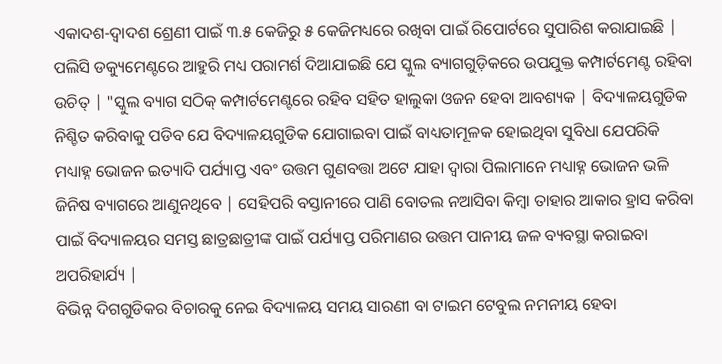ଏକାଦଶ-ଦ୍ୱାଦଶ ଶ୍ରେଣୀ ପାଇଁ ୩.୫ କେଜିରୁ ୫ କେଜିମଧ୍ୟରେ ରଖିବା ପାଇଁ ରିପୋର୍ଟରେ ସୁପାରିଶ କରାଯାଇଛି |
ପଲିସି ଡକ୍ୟୁମେଣ୍ଟରେ ଆହୁରି ମଧ୍ୟ ପରାମର୍ଶ ଦିଆଯାଇଛି ଯେ ସ୍କୁଲ ବ୍ୟାଗଗୁଡ଼ିକରେ ଉପଯୁକ୍ତ କମ୍ପାର୍ଟମେଣ୍ଟ ରହିବା ଉଚିତ୍ | "ସ୍କୁଲ ବ୍ୟାଗ ସଠିକ୍ କମ୍ପାର୍ଟମେଣ୍ଟରେ ରହିବ ସହିତ ହାଲୁକା ଓଜନ ହେବା ଆବଶ୍ୟକ | ବିଦ୍ୟାଳୟଗୁଡିକ ନିଶ୍ଚିତ କରିବାକୁ ପଡିବ ଯେ ବିଦ୍ୟାଳୟଗୁଡିକ ଯୋଗାଇବା ପାଇଁ ବାଧ୍ୟତାମୂଳକ ହୋଇଥିବା ସୁବିଧା ଯେପରିକି ମଧ୍ୟାହ୍ନ ଭୋଜନ ଇତ୍ୟାଦି ପର୍ଯ୍ୟାପ୍ତ ଏବଂ ଉତ୍ତମ ଗୁଣବତ୍ତା ଅଟେ ଯାହା ଦ୍ୱାରା ପିଲାମାନେ ମଧ୍ୟାହ୍ନ ଭୋଜନ ଭଳି ଜିନିଷ ବ୍ୟାଗରେ ଆଣୁନଥିବେ | ସେହିପରି ବସ୍ତାନୀରେ ପାଣି ବୋତଲ ନଆସିବା କିମ୍ବା ତାହାର ଆକାର ହ୍ରାସ କରିବା ପାଇଁ ବିଦ୍ୟାଳୟର ସମସ୍ତ ଛାତ୍ରଛାତ୍ରୀଙ୍କ ପାଇଁ ପର୍ଯ୍ୟାପ୍ତ ପରିମାଣର ଉତ୍ତମ ପାନୀୟ ଜଳ ବ୍ୟବସ୍ଥା କରାଇବା ଅପରିହାର୍ଯ୍ୟ |
ବିଭିନ୍ନ ଦିଗଗୁଡିକର ବିଚାରକୁ ନେଇ ବିଦ୍ୟାଳୟ ସମୟ ସାରଣୀ ବା ଟାଇମ ଟେବୁଲ ନମନୀୟ ହେବା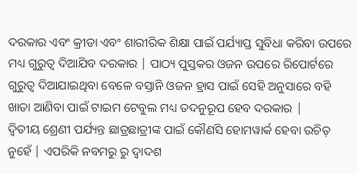ଦରକାର ଏବଂ କ୍ରୀଡା ଏବଂ ଶାରୀରିକ ଶିକ୍ଷା ପାଇଁ ପର୍ଯ୍ୟାପ୍ତ ସୁବିଧା କରିବା ଉପରେ ମଧ୍ୟ ଗୁରୁତ୍ୱ ଦିଆଯିବ ଦରକାର | ପାଠ୍ୟ ପୁସ୍ତକର ଓଜନ ଉପରେ ରିପୋର୍ଟରେ ଗୁରୁତ୍ୱ ଦିଆଯାଇଥିବା ବେଳେ ବସ୍ତାନି ଓଜନ ହ୍ରାସ ପାଇଁ ସେହି ଅନୁସାରେ ବହି ଖାତା ଆଣିବା ପାଇଁ ଟାଇମ ଟେବୁଲ ମଧ୍ୟ ତଦନୁରୂପ ହେବ ଦରକାର |
ଦ୍ୱିତୀୟ ଶ୍ରେଣୀ ପର୍ଯ୍ୟନ୍ତ ଛାତ୍ରଛାତ୍ରୀଙ୍କ ପାଇଁ କୌଣସି ହୋମୱାର୍କ ହେବା ଉଚିତ୍ ନୁହେଁ | ଏପରିକି ନବମରୁ ରୁ ଦ୍ୱାଦଶ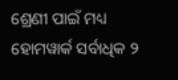ଶ୍ରେଣୀ ପାଇଁ ମଧ୍ୟ ହୋମୱାର୍କ ସର୍ବାଧିକ ୨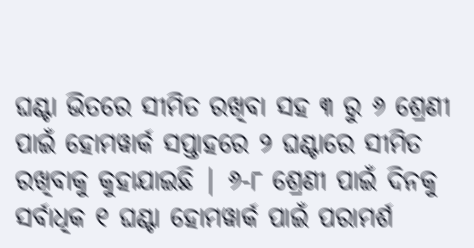ଘଣ୍ଟା ଭିତରେ ସୀମିତ ରଖିବା ସହ ୩ ରୁ ୬ ଶ୍ରେଣୀ ପାଇଁ ହୋମୱାର୍କ ସପ୍ତାହରେ ୨ ଘଣ୍ଟାରେ ସୀମିତ ରଖିବାକୁ କୁହାଯାଇଛି | ୬-୮ ଶ୍ରେଣୀ ପାଇଁ ଦିନକୁ ସର୍ବାଧିକ ୧ ଘଣ୍ଟା ହୋମୱାର୍କ ପାଇଁ ପରାମର୍ଶ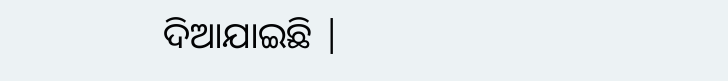ଦିଆଯାଇଛି |